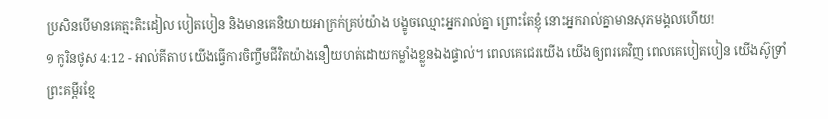ប្រសិនបើមានគេត្មះតិះដៀល បៀតបៀន និងមានគេនិយាយអាក្រក់គ្រប់យ៉ាង បង្ខូចឈ្មោះអ្នករាល់គ្នា ព្រោះតែខ្ញុំ នោះអ្នករាល់គ្នាមានសុភមង្គលហើយ!
១ កូរិនថូស 4:12 - អាល់គីតាប យើងធ្វើការចិញ្ចឹមជីវិតយ៉ាងនឿយហត់ដោយកម្លាំងខ្លួនឯងផ្ទាល់។ ពេលគេជេរយើង យើងឲ្យពរគេវិញ ពេលគេបៀតបៀន យើងស៊ូទ្រាំ ព្រះគម្ពីរខ្មែ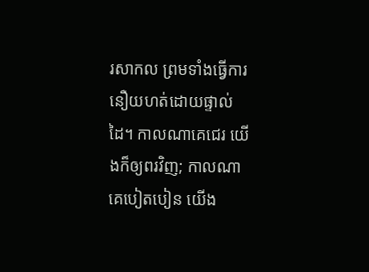រសាកល ព្រមទាំងធ្វើការនឿយហត់ដោយផ្ទាល់ដៃ។ កាលណាគេជេរ យើងក៏ឲ្យពរវិញ; កាលណាគេបៀតបៀន យើង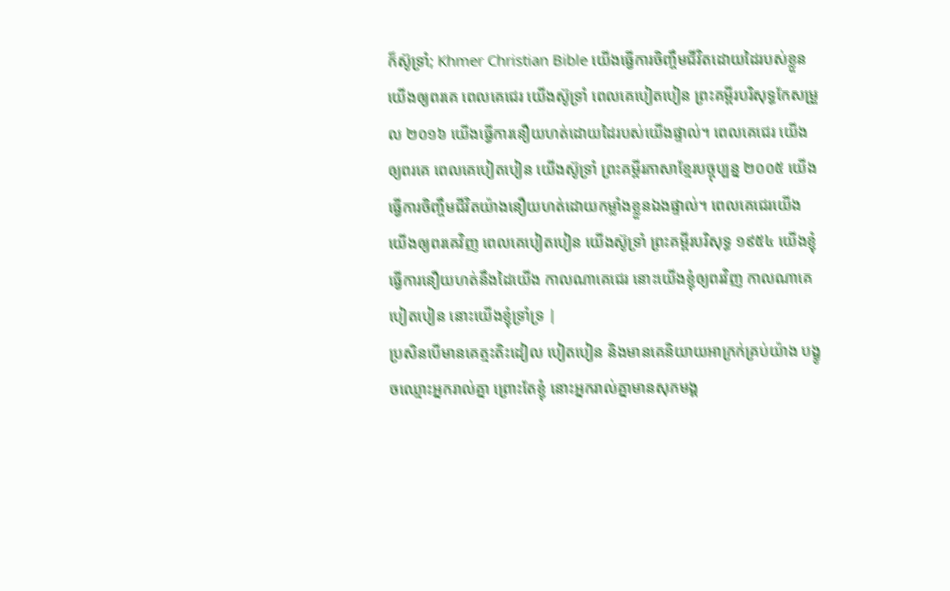ក៏ស៊ូទ្រាំ; Khmer Christian Bible យើងធ្វើការចិញ្ចឹមជីវិតដោយដៃរបស់ខ្លួន យើងឲ្យពរគេ ពេលគេជេរ យើងស៊ូទ្រាំ ពេលគេបៀតបៀន ព្រះគម្ពីរបរិសុទ្ធកែសម្រួល ២០១៦ យើងធ្វើការនឿយហត់ដោយដៃរបស់យើងផ្ទាល់។ ពេលគេជេរ យើងឲ្យពរគេ ពេលគេបៀតបៀន យើងស៊ូទ្រាំ ព្រះគម្ពីរភាសាខ្មែរបច្ចុប្បន្ន ២០០៥ យើងធ្វើការចិញ្ចឹមជីវិតយ៉ាងនឿយហត់ដោយកម្លាំងខ្លួនឯងផ្ទាល់។ ពេលគេជេរយើង យើងឲ្យពរគេវិញ ពេលគេបៀតបៀន យើងស៊ូទ្រាំ ព្រះគម្ពីរបរិសុទ្ធ ១៩៥៤ យើងខ្ញុំធ្វើការនឿយហត់នឹងដៃយើង កាលណាគេជេរ នោះយើងខ្ញុំឲ្យពរវិញ កាលណាគេបៀតបៀន នោះយើងខ្ញុំទ្រាំទ្រ |
ប្រសិនបើមានគេត្មះតិះដៀល បៀតបៀន និងមានគេនិយាយអាក្រក់គ្រប់យ៉ាង បង្ខូចឈ្មោះអ្នករាល់គ្នា ព្រោះតែខ្ញុំ នោះអ្នករាល់គ្នាមានសុភមង្គ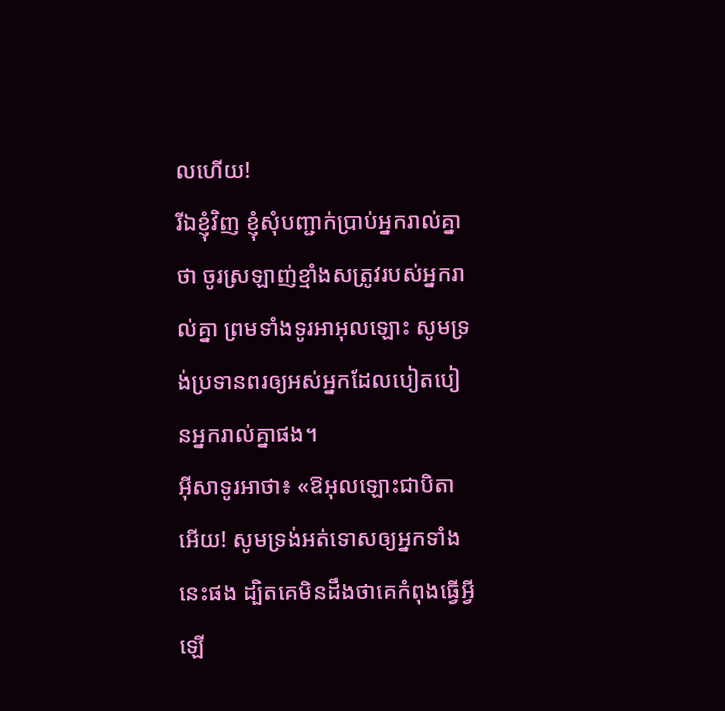លហើយ!
រីឯខ្ញុំវិញ ខ្ញុំសុំបញ្ជាក់ប្រាប់អ្នករាល់គ្នាថា ចូរស្រឡាញ់ខ្មាំងសត្រូវរបស់អ្នករាល់គ្នា ព្រមទាំងទូរអាអុលឡោះ សូមទ្រង់ប្រទានពរឲ្យអស់អ្នកដែលបៀតបៀនអ្នករាល់គ្នាផង។
អ៊ីសាទូរអាថា៖ «ឱអុលឡោះជាបិតាអើយ! សូមទ្រង់អត់ទោសឲ្យអ្នកទាំងនេះផង ដ្បិតគេមិនដឹងថាគេកំពុងធ្វើអ្វីឡើ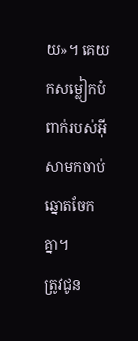យ»។ គេយកសម្លៀកបំពាក់របស់អ៊ីសាមកចាប់ឆ្នោតចែកគ្នា។
ត្រូវជូន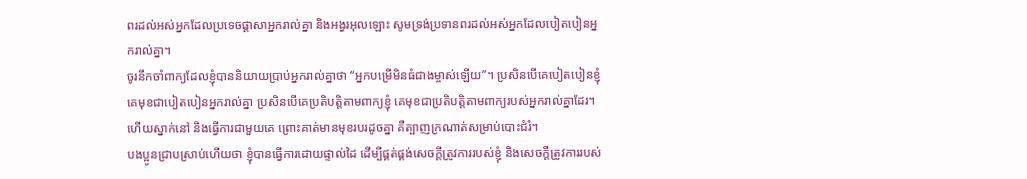ពរដល់អស់អ្នកដែលប្រទេចផ្ដាសាអ្នករាល់គ្នា និងអង្វរអុលឡោះ សូមទ្រង់ប្រទានពរដល់អស់អ្នកដែលបៀតបៀនអ្នករាល់គ្នា។
ចូរនឹកចាំពាក្យដែលខ្ញុំបាននិយាយប្រាប់អ្នករាល់គ្នាថា “អ្នកបម្រើមិនធំជាងម្ចាស់ឡើយ”។ ប្រសិនបើគេបៀតបៀនខ្ញុំ គេមុខជាបៀតបៀនអ្នករាល់គ្នា ប្រសិនបើគេប្រតិបត្ដិតាមពាក្យខ្ញុំ គេមុខជាប្រតិបត្ដិតាមពាក្យរបស់អ្នករាល់គ្នាដែរ។
ហើយស្នាក់នៅ និងធ្វើការជាមួយគេ ព្រោះគាត់មានមុខរបរដូចគ្នា គឺត្បាញក្រណាត់សម្រាប់បោះជំរំ។
បងប្អូនជ្រាបស្រាប់ហើយថា ខ្ញុំបានធ្វើការដោយផ្ទាល់ដៃ ដើម្បីផ្គត់ផ្គង់សេចក្ដីត្រូវការរបស់ខ្ញុំ និងសេចក្ដីត្រូវការរបស់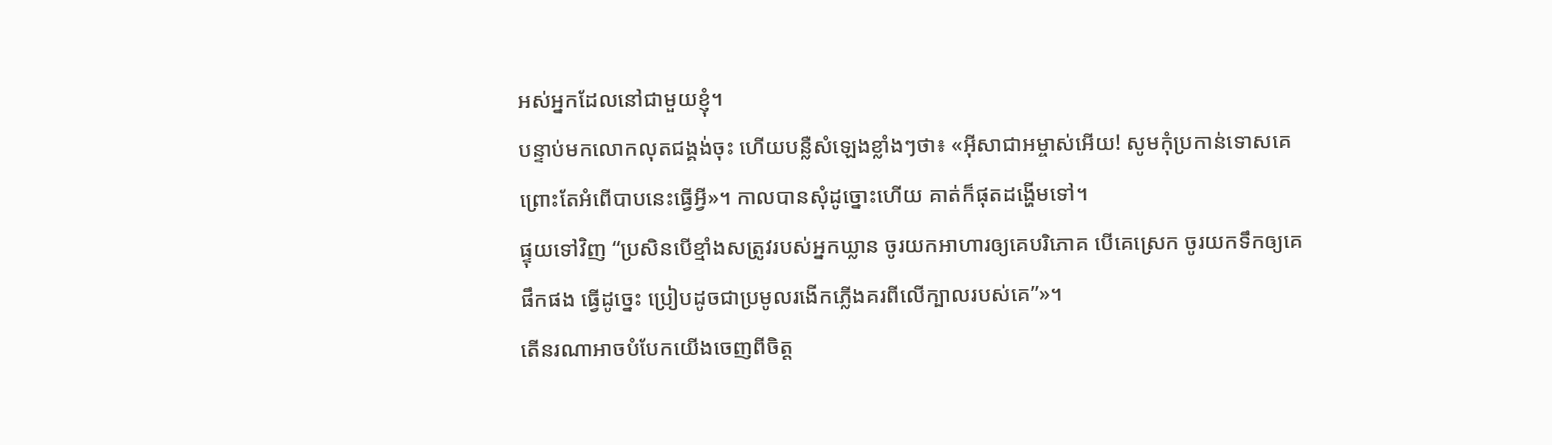អស់អ្នកដែលនៅជាមួយខ្ញុំ។
បន្ទាប់មកលោកលុតជង្គង់ចុះ ហើយបន្លឺសំឡេងខ្លាំងៗថា៖ «អ៊ីសាជាអម្ចាស់អើយ! សូមកុំប្រកាន់ទោសគេ ព្រោះតែអំពើបាបនេះធ្វើអ្វី»។ កាលបានសុំដូច្នោះហើយ គាត់ក៏ផុតដង្ហើមទៅ។
ផ្ទុយទៅវិញ “ប្រសិនបើខ្មាំងសត្រូវរបស់អ្នកឃ្លាន ចូរយកអាហារឲ្យគេបរិភោគ បើគេស្រេក ចូរយកទឹកឲ្យគេផឹកផង ធ្វើដូច្នេះ ប្រៀបដូចជាប្រមូលរងើកភ្លើងគរពីលើក្បាលរបស់គេ”»។
តើនរណាអាចបំបែកយើងចេញពីចិត្ត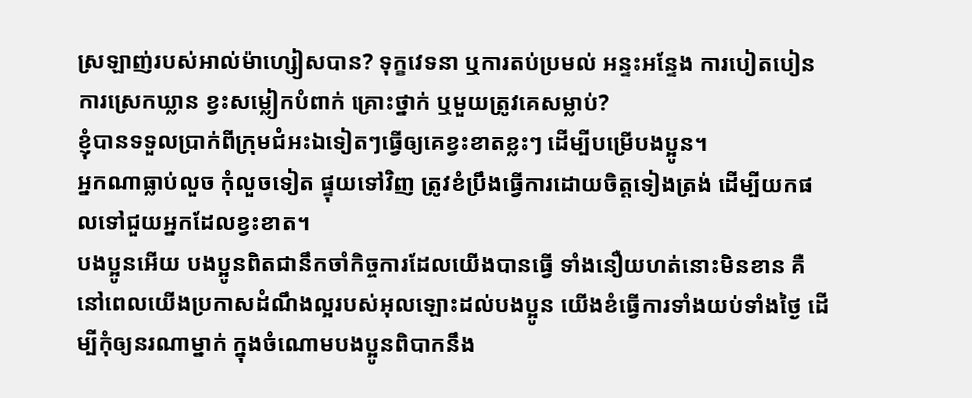ស្រឡាញ់របស់អាល់ម៉ាហ្សៀសបាន? ទុក្ខវេទនា ឬការតប់ប្រមល់ អន្ទះអន្ទែង ការបៀតបៀន ការស្រេកឃ្លាន ខ្វះសម្លៀកបំពាក់ គ្រោះថ្នាក់ ឬមួយត្រូវគេសម្លាប់?
ខ្ញុំបានទទួលប្រាក់ពីក្រុមជំអះឯទៀតៗធ្វើឲ្យគេខ្វះខាតខ្លះៗ ដើម្បីបម្រើបងប្អូន។
អ្នកណាធ្លាប់លួច កុំលួចទៀត ផ្ទុយទៅវិញ ត្រូវខំប្រឹងធ្វើការដោយចិត្ដទៀងត្រង់ ដើម្បីយកផលទៅជួយអ្នកដែលខ្វះខាត។
បងប្អូនអើយ បងប្អូនពិតជានឹកចាំកិច្ចការដែលយើងបានធ្វើ ទាំងនឿយហត់នោះមិនខាន គឺនៅពេលយើងប្រកាសដំណឹងល្អរបស់អុលឡោះដល់បងប្អូន យើងខំធ្វើការទាំងយប់ទាំងថ្ងៃ ដើម្បីកុំឲ្យនរណាម្នាក់ ក្នុងចំណោមបងប្អូនពិបាកនឹង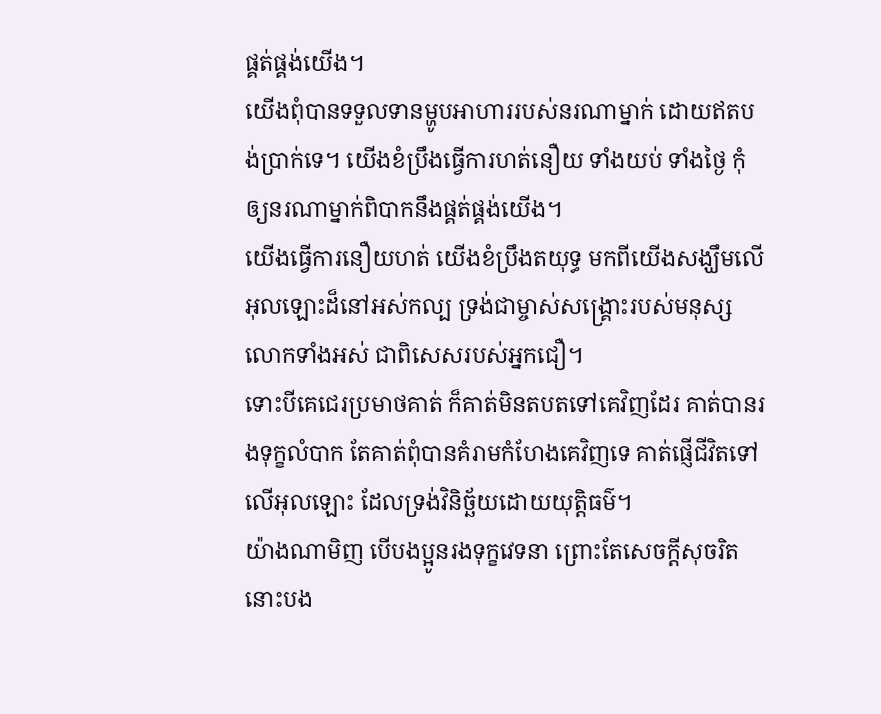ផ្គត់ផ្គង់យើង។
យើងពុំបានទទួលទានម្ហូបអាហាររបស់នរណាម្នាក់ ដោយឥតបង់ប្រាក់ទេ។ យើងខំប្រឹងធ្វើការហត់នឿយ ទាំងយប់ ទាំងថ្ងៃ កុំឲ្យនរណាម្នាក់ពិបាកនឹងផ្គត់ផ្គង់យើង។
យើងធ្វើការនឿយហត់ យើងខំប្រឹងតយុទ្ធ មកពីយើងសង្ឃឹមលើអុលឡោះដ៏នៅអស់កល្ប ទ្រង់ជាម្ចាស់សង្គ្រោះរបស់មនុស្សលោកទាំងអស់ ជាពិសេសរបស់អ្នកជឿ។
ទោះបីគេជេរប្រមាថគាត់ ក៏គាត់មិនតបតទៅគេវិញដែរ គាត់បានរងទុក្ខលំបាក តែគាត់ពុំបានគំរាមកំហែងគេវិញទេ គាត់ផ្ញើជីវិតទៅលើអុលឡោះ ដែលទ្រង់វិនិច្ឆ័យដោយយុត្ដិធម៌។
យ៉ាងណាមិញ បើបងប្អូនរងទុក្ខវេទនា ព្រោះតែសេចក្ដីសុចរិត នោះបង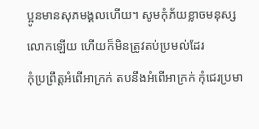ប្អូនមានសុភមង្គលហើយ។ សូមកុំភ័យខ្លាចមនុស្សលោកឡើយ ហើយក៏មិនត្រូវតប់ប្រមល់ដែរ
កុំប្រព្រឹត្ដអំពើអាក្រក់ តបនឹងអំពើអាក្រក់ កុំជេរប្រមា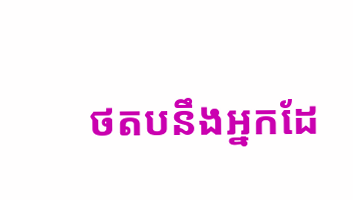ថតបនឹងអ្នកដែ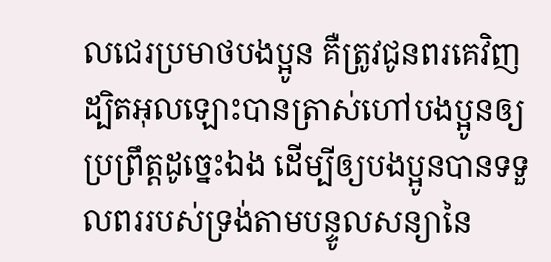លជេរប្រមាថបងប្អូន គឺត្រូវជូនពរគេវិញ ដ្បិតអុលឡោះបានត្រាស់ហៅបងប្អូនឲ្យប្រព្រឹត្ដដូច្នេះឯង ដើម្បីឲ្យបងប្អូនបានទទួលពររបស់ទ្រង់តាមបន្ទូលសន្យានៃ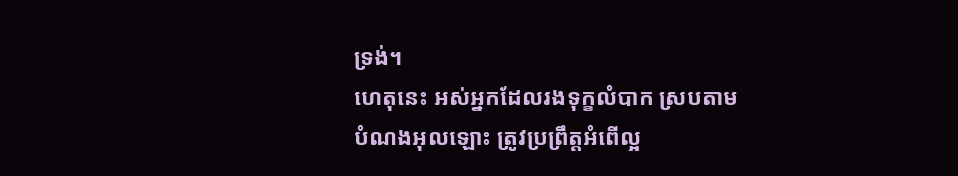ទ្រង់។
ហេតុនេះ អស់អ្នកដែលរងទុក្ខលំបាក ស្របតាមបំណងអុលឡោះ ត្រូវប្រព្រឹត្ដអំពើល្អ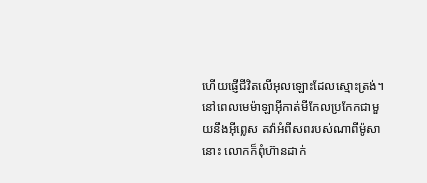ហើយផ្ញើជីវិតលើអុលឡោះដែលស្មោះត្រង់។
នៅពេលមេម៉ាឡាអ៊ីកាត់មីកែលប្រកែកជាមួយនឹងអ៊ីព្លេស តវ៉ាអំពីសពរបស់ណាពីម៉ូសានោះ លោកក៏ពុំហ៊ានដាក់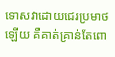ទោសវាដោយជេរប្រមាថឡើយ គឺគាត់គ្រាន់តែពោ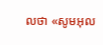លថា «សូមអុល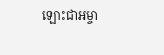ឡោះជាអម្ចា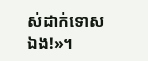ស់ដាក់ទោសឯង!»។